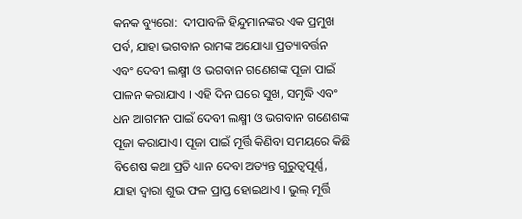କନକ ବ୍ୟୁରୋ:  ଦୀପାବଳି ହିନ୍ଦୁମାନଙ୍କର ଏକ ପ୍ରମୁଖ ପର୍ବ, ଯାହା ଭଗବାନ ରାମଙ୍କ ଅଯୋଧ୍ୟା ପ୍ରତ୍ୟାବର୍ତ୍ତନ ଏବଂ ଦେବୀ ଲକ୍ଷ୍ମୀ ଓ ଭଗବାନ ଗଣେଶଙ୍କ ପୂଜା ପାଇଁ ପାଳନ କରାଯାଏ । ଏହି ଦିନ ଘରେ ସୁଖ, ସମୃଦ୍ଧି ଏବଂ ଧନ ଆଗମନ ପାଇଁ ଦେବୀ ଲକ୍ଷ୍ମୀ ଓ ଭଗବାନ ଗଣେଶଙ୍କ ପୂଜା କରାଯାଏ। ପୂଜା ପାଇଁ ମୂର୍ତ୍ତି କିଣିବା ସମୟରେ କିଛି ବିଶେଷ କଥା ପ୍ରତି ଧ୍ୟାନ ଦେବା ଅତ୍ୟନ୍ତ ଗୁରୁତ୍ୱପୂର୍ଣ୍ଣ, ଯାହା ଦ୍ୱାରା ଶୁଭ ଫଳ ପ୍ରାପ୍ତ ହୋଇଥାଏ । ଭୁଲ୍ ମୂର୍ତ୍ତି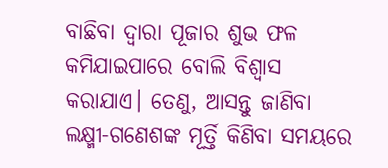ବାଛିବା ଦ୍ୱାରା ପୂଜାର ଶୁଭ ଫଳ କମିଯାଇପାରେ ବୋଲି ବିଶ୍ୱାସ କରାଯାଏ। ତେଣୁ, ଆସନ୍ତୁ ଜାଣିବା ଲକ୍ଷ୍ମୀ-ଗଣେଶଙ୍କ ମୂର୍ତ୍ତି କିଣିବା ସମୟରେ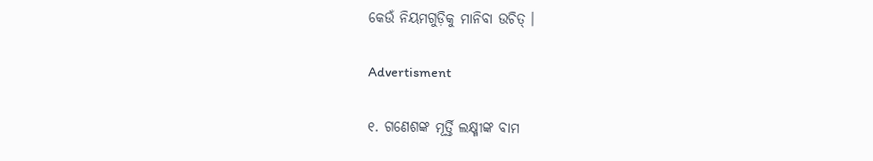କେଉଁ ନିୟମଗୁଡ଼ିକୁ ମାନିବା ଉଚିତ୍ ।

Advertisment

୧. ଗଣେଶଙ୍କ ମୂର୍ତ୍ତି ଲକ୍ଷ୍ମୀଙ୍କ ବାମ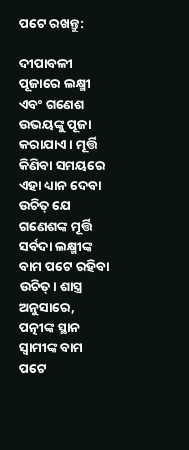ପଟେ ରଖନ୍ତୁ:

ଦୀପାବଳୀ ପୂଜାରେ ଲକ୍ଷ୍ମୀ ଏବଂ ଗଣେଶ ଉଭୟଙ୍କୁ ପୂଜା କରାଯାଏ। ମୂର୍ତ୍ତି କିଣିବା ସମୟରେ ଏହା ଧ୍ୟାନ ଦେବା ଉଚିତ୍ ଯେ ଗଣେଶଙ୍କ ମୂର୍ତ୍ତି ସର୍ବଦା ଲକ୍ଷ୍ମୀଙ୍କ ବାମ ପଟେ ରହିବା ଉଚିତ୍। ଶାସ୍ତ୍ର ଅନୁସାରେ, ପତ୍ନୀଙ୍କ ସ୍ଥାନ ସ୍ୱାମୀଙ୍କ ବାମ ପଟେ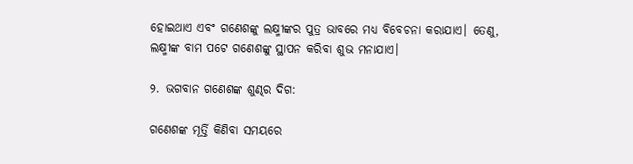ହୋଇଥାଏ ଏବଂ ଗଣେଶଙ୍କୁ ଲକ୍ଷ୍ମୀଙ୍କର ପୁତ୍ର ଭାବରେ ମଧ୍ୟ ବିବେଚନା କରାଯାଏ। ତେଣୁ, ଲକ୍ଷ୍ମୀଙ୍କ ବାମ ପଟେ ଗଣେଶଙ୍କୁ ସ୍ଥାପନ କରିବା ଶୁଭ ମନାଯାଏ।

୨. ଭଗବାନ ଗଣେଶଙ୍କ ଶୁଣ୍ଢର ଦିଗ:

ଗଣେଶଙ୍କ ମୂର୍ତ୍ତି କିଣିବା ସମୟରେ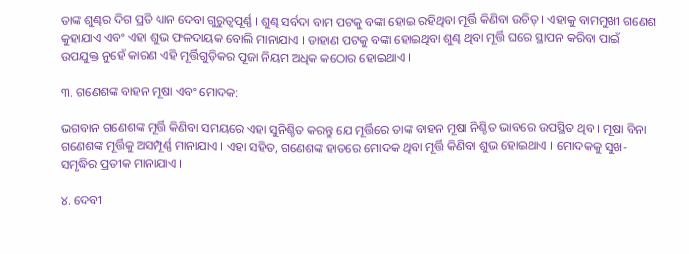ତାଙ୍କ ଶୁଣ୍ଢର ଦିଗ ପ୍ରତି ଧ୍ୟାନ ଦେବା ଗୁରୁତ୍ୱପୂର୍ଣ୍ଣ । ଶୁଣ୍ଢ ସର୍ବଦା ବାମ ପଟକୁ ବଙ୍କା ହୋଇ ରହିଥିବା ମୂର୍ତ୍ତି କିଣିବା ଉଚିତ୍ । ଏହାକୁ ବାମମୁଖୀ ଗଣେଶ କୁହାଯାଏ ଏବଂ ଏହା ଶୁଭ ଫଳଦାୟକ ବୋଲି ମାନାଯାଏ । ଡାହାଣ ପଟକୁ ବଙ୍କା ହୋଇଥିବା ଶୁଣ୍ଢ ଥିବା ମୂର୍ତ୍ତି ଘରେ ସ୍ଥାପନ କରିବା ପାଇଁ ଉପଯୁକ୍ତ ନୁହେଁ କାରଣ ଏହି ମୂର୍ତ୍ତିଗୁଡ଼ିକର ପୂଜା ନିୟମ ଅଧିକ କଠୋର ହୋଇଥାଏ ।

୩. ଗଣେଶଙ୍କ ବାହନ ମୂଷା ଏବଂ ମୋଦକ:

ଭଗବାନ ଗଣେଶଙ୍କ ମୂର୍ତ୍ତି କିଣିବା ସମୟରେ ଏହା ସୁନିଶ୍ଚିତ କରନ୍ତୁ ଯେ ମୂର୍ତ୍ତିରେ ତାଙ୍କ ବାହନ ମୂଷା ନିଶ୍ଚିତ ଭାବରେ ଉପସ୍ଥିତ ଥିବ । ମୂଷା ବିନା ଗଣେଶଙ୍କ ମୂର୍ତ୍ତିକୁ ଅସମ୍ପୂର୍ଣ୍ଣ ମାନାଯାଏ । ଏହା ସହିତ, ଗଣେଶଙ୍କ ହାତରେ ମୋଦକ ଥିବା ମୂର୍ତ୍ତି କିଣିବା ଶୁଭ ହୋଇଥାଏ । ମୋଦକକୁ ସୁଖ-ସମୃଦ୍ଧିର ପ୍ରତୀକ ମାନାଯାଏ ।

୪. ଦେବୀ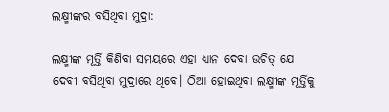ଲକ୍ଷ୍ମୀଙ୍କର ବସିଥିବା ମୁଦ୍ରା:

ଲକ୍ଷ୍ମୀଙ୍କ ମୂର୍ତ୍ତି କିଣିବା ସମୟରେ ଏହା ଧ୍ୟାନ ଦେବା ଉଚିତ୍ ଯେ ଦେବୀ ବସିଥିବା ମୁଦ୍ରାରେ ଥିବେ। ଠିଆ ହୋଇଥିବା ଲକ୍ଷ୍ମୀଙ୍କ ମୂର୍ତ୍ତିକୁ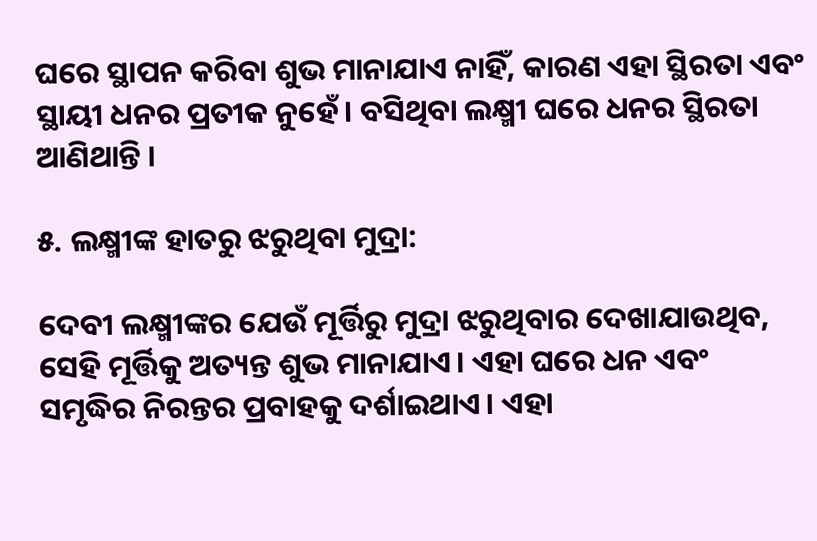ଘରେ ସ୍ଥାପନ କରିବା ଶୁଭ ମାନାଯାଏ ନାହିଁ, କାରଣ ଏହା ସ୍ଥିରତା ଏବଂ ସ୍ଥାୟୀ ଧନର ପ୍ରତୀକ ନୁହେଁ। ବସିଥିବା ଲକ୍ଷ୍ମୀ ଘରେ ଧନର ସ୍ଥିରତା ଆଣିଥାନ୍ତି ।

୫. ଲକ୍ଷ୍ମୀଙ୍କ ହାତରୁ ଝରୁଥିବା ମୁଦ୍ରା:

ଦେବୀ ଲକ୍ଷ୍ମୀଙ୍କର ଯେଉଁ ମୂର୍ତ୍ତିରୁ ମୁଦ୍ରା ଝରୁଥିବାର ଦେଖାଯାଉଥିବ, ସେହି ମୂର୍ତ୍ତିକୁ ଅତ୍ୟନ୍ତ ଶୁଭ ମାନାଯାଏ। ଏହା ଘରେ ଧନ ଏବଂ ସମୃଦ୍ଧିର ନିରନ୍ତର ପ୍ରବାହକୁ ଦର୍ଶାଇଥାଏ। ଏହା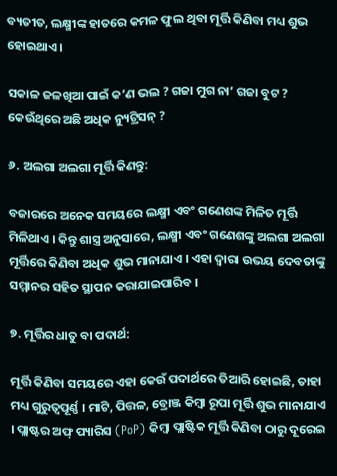ବ୍ୟତୀତ, ଲକ୍ଷ୍ମୀଙ୍କ ହାତରେ କମଳ ଫୁଲ ଥିବା ମୂର୍ତ୍ତି କିଣିବା ମଧ୍ୟ ଶୁଭ ହୋଇଥାଏ ।

ସକାଳ ଜଳଖିଆ ପାଇଁ କ’ଣ ଭଲ ? ଗଜା ମୁଗ ନା’ ଗଜା ବୁଟ ? କେଉଁଥିରେ ଅଛି ଅଧିକ ନ୍ୟୁଟ୍ରିସନ୍ ?

୬. ଅଲଗା ଅଲଗା ମୂର୍ତ୍ତି କିଣନ୍ତୁ:

ବଜାରରେ ଅନେକ ସମୟରେ ଲକ୍ଷ୍ମୀ ଏବଂ ଗଣେଶଙ୍କ ମିଳିତ ମୂର୍ତ୍ତି ମିଳିଥାଏ । କିନ୍ତୁ ଶାସ୍ତ୍ର ଅନୁସାରେ, ଲକ୍ଷ୍ମୀ ଏବଂ ଗଣେଶଙ୍କୁ ଅଲଗା ଅଲଗା ମୂର୍ତ୍ତିରେ କିଣିବା ଅଧିକ ଶୁଭ ମାନାଯାଏ । ଏହା ଦ୍ୱାରା ଉଭୟ ଦେବତାଙ୍କୁ ସମ୍ମାନର ସହିତ ସ୍ଥାପନ କରାଯାଇପାରିବ ।

୭. ମୂର୍ତ୍ତିର ଧାତୁ ବା ପଦାର୍ଥ:

ମୂର୍ତ୍ତି କିଣିବା ସମୟରେ ଏହା କେଉଁ ପଦାର୍ଥରେ ତିଆରି ହୋଇଛି, ତାହା ମଧ୍ୟ ଗୁରୁତ୍ୱପୂର୍ଣ୍ଣ । ମାଟି, ପିତ୍ତଳ, ବ୍ରୋଞ୍ଜ କିମ୍ବା ରୂପା ମୂର୍ତ୍ତି ଶୁଭ ମାନାଯାଏ । ପ୍ଲାଷ୍ଟର ଅଫ୍ ପ୍ୟାରିସ (PoP) କିମ୍ବା ପ୍ଲାଷ୍ଟିକ ମୂର୍ତ୍ତି କିଣିବା ଠାରୁ ଦୂରେଇ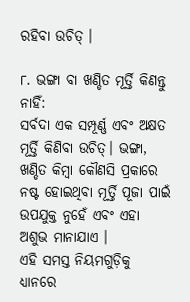ରହିବା ଉଚିତ୍ ।

୮. ଭଙ୍ଗା ବା ଖଣ୍ଡିତ ମୂର୍ତ୍ତି କିଣନ୍ତୁ ନାହିଁ:
ସର୍ବଦା ଏକ ସମ୍ପୂର୍ଣ୍ଣ ଏବଂ ଅକ୍ଷତ ମୂର୍ତ୍ତି କିଣିବା ଉଚିତ୍। ଭଙ୍ଗା, ଖଣ୍ଡିତ କିମ୍ବା କୌଣସି ପ୍ରକାରେ ନଷ୍ଟ ହୋଇଥିବା ମୂର୍ତ୍ତି ପୂଜା ପାଇଁ ଉପଯୁକ୍ତ ନୁହେଁ ଏବଂ ଏହା ଅଶୁଭ ମାନାଯାଏ ।
ଏହି ସମସ୍ତ ନିୟମଗୁଡ଼ିକୁ ଧ୍ୟାନରେ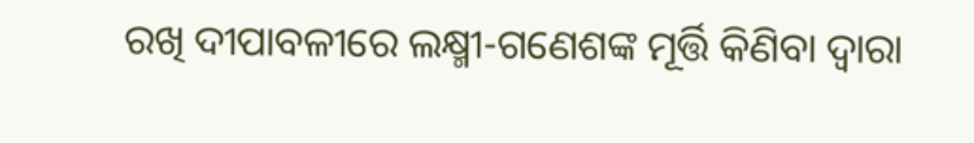ରଖି ଦୀପାବଳୀରେ ଲକ୍ଷ୍ମୀ-ଗଣେଶଙ୍କ ମୂର୍ତ୍ତି କିଣିବା ଦ୍ୱାରା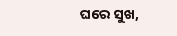ଘରେ ସୁଖ,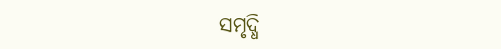ସମୃଦ୍ଧି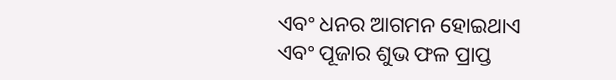ଏବଂ ଧନର ଆଗମନ ହୋଇଥାଏ ଏବଂ ପୂଜାର ଶୁଭ ଫଳ ପ୍ରାପ୍ତ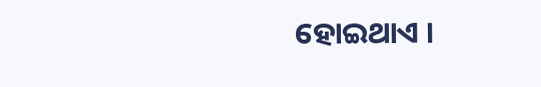ହୋଇଥାଏ ।